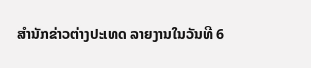ສຳນັກຂ່າວຕ່າງປະເທດ ລາຍງານໃນວັນທີ 6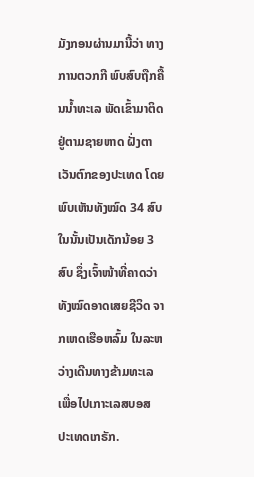ມັງກອນຜ່ານມານີ້ວ່າ ທາງການຕວກກີ ພົບສົບຖືກຄື້ນນ້ຳທະເລ ພັດເຂົ້າມາຕິດຢູ່ຕາມຊາຍຫາດ ຝັ່ງຕາເວັນຕົກຂອງປະເທດ ໂດຍພົບເຫັນທັງໝົດ 34 ສົບ ໃນນັ້ນເປັນເດັກນ້ອຍ 3 ສົບ ຊຶ່ງເຈົ້າໜ້າທີ່ຄາດວ່າ ທັງໝົດອາດເສຍຊີວິດ ຈາກເຫດເຮືອຫລົ້ມ ໃນລະຫວ່າງເດີນທາງຂ້າມທະເລ ເພື່ອໄປເກາະເລສບອສ ປະເທດເກຣັກ.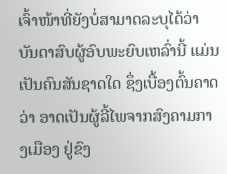ເຈົ້າໜ້າທີ່ຍັງບໍ່ສາມາດລະບຸໄດ້ວ່າ ບັນດາສົບຜູ້ອົບພະຍົບເຫລົ່ານີ້ ແມ່ນເປັນຄົນສັນຊາດໃດ ຊຶ່ງເບື້ອງຕົ້ນຄາດວ່າ ອາດເປັນຜູ້ລີ້ໄພຈາກສົງຄາມກາງເມືອງ ຢູ່ຂົງ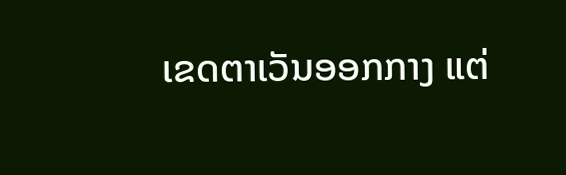ເຂດຕາເວັນອອກກາງ ແຕ່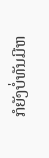ກໍຍັງບໍ່ທັນມີຫ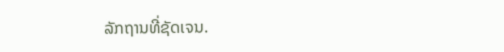ລັກຖານທີ່ຊັດເຈນ.